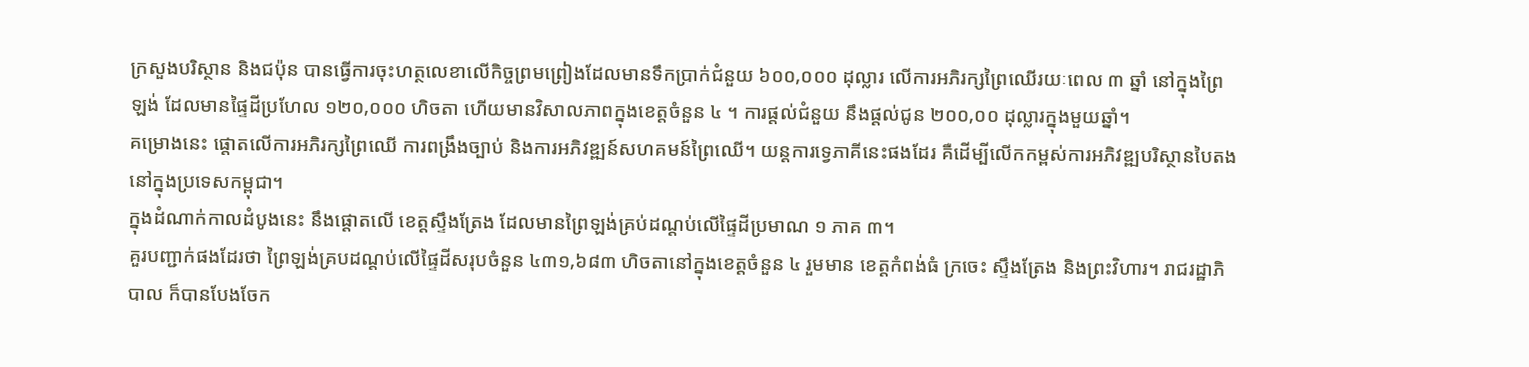ក្រសួងបរិស្ថាន និងជប៉ុន បានធ្វើការចុះហត្ថលេខាលើកិច្ចព្រមព្រៀងដែលមានទឹកប្រាក់ជំនួយ ៦០០,០០០ ដុល្លារ លើការអភិរក្សព្រៃឈើរយៈពេល ៣ ឆ្នាំ នៅក្នុងព្រៃឡង់ ដែលមានផ្ទៃដីប្រហែល ១២០,០០០ ហិចតា ហើយមានវិសាលភាពក្នុងខេត្តចំនួន ៤ ។ ការផ្តល់ជំនួយ នឹងផ្តល់ជូន ២០០,០០ ដុល្លារក្នុងមួយឆ្នាំ។
គម្រោងនេះ ផ្តោតលើការអភិរក្សព្រៃឈើ ការពង្រឹងច្បាប់ និងការអភិវឌ្ឍន៍សហគមន៍ព្រៃឈើ។ យន្តការទ្វេភាគីនេះផងដែរ គឺដើម្បីលើកកម្ពស់ការអភិវឌ្ឍបរិស្ថានបៃតងនៅក្នុងប្រទេសកម្ពុជា។
ក្នុងដំណាក់កាលដំបូងនេះ នឹងផ្តោតលើ ខេត្តស្ទឹងត្រែង ដែលមានព្រៃឡង់គ្រប់ដណ្តប់លើផ្ទៃដីប្រមាណ ១ ភាគ ៣។
គួរបញ្ជាក់ផងដែរថា ព្រៃឡង់គ្របដណ្តប់លើផ្ទៃដីសរុបចំនួន ៤៣១,៦៨៣ ហិចតានៅក្នុងខេត្តចំនួន ៤ រួមមាន ខេត្តកំពង់ធំ ក្រចេះ ស្ទឹងត្រែង និងព្រះវិហារ។ រាជរដ្ឋាភិបាល ក៏បានបែងចែក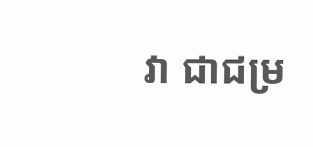វា ជាជម្រ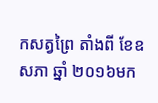កសត្វព្រៃ តាំងពី ខែឧសភា ឆ្នាំ ២០១៦មក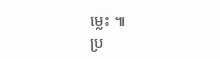ម្លេះ ៕
ប្រ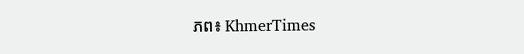ភព៖ KhmerTimes